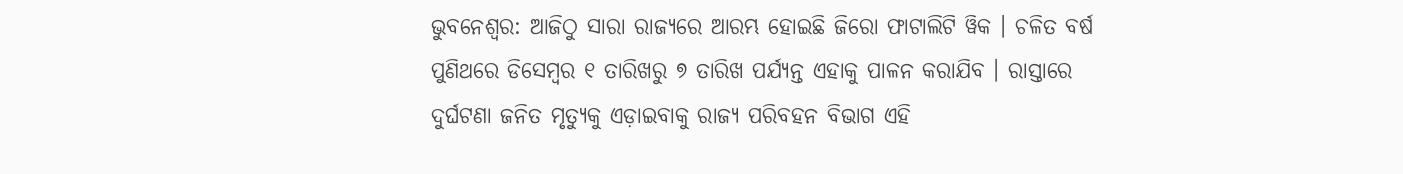ଭୁବନେଶ୍ୱର: ଆଜିଠୁ ସାରା ରାଜ୍ୟରେ ଆରମ୍ଭ ହୋଇଛି ଜିରୋ ଫାଟାଲିଟି ୱିକ । ଚଳିତ ବର୍ଷ ପୁଣିଥରେ ଡିସେମ୍ବର ୧ ତାରିଖରୁ ୭ ତାରିଖ ପର୍ଯ୍ୟନ୍ତ ଏହାକୁ ପାଳନ କରାଯିବ । ରାସ୍ତାରେ ଦୁର୍ଘଟଣା ଜନିତ ମୃତ୍ୟୁକୁ ଏଡ଼ାଇବାକୁ ରାଜ୍ୟ ପରିବହନ ବିଭାଗ ଏହି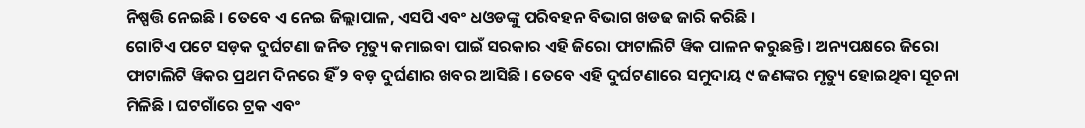ନିଷ୍ପତ୍ତି ନେଇଛି । ତେବେ ଏ ନେଇ ଜିଲ୍ଲାପାଳ, ଏସପି ଏବଂ ଧଓଡଙ୍କୁ ପରିବହନ ବିଭାଗ ଖଡଢ ଜାରି କରିଛି ।
ଗୋଟିଏ ପଟେ ସଡ଼କ ଦୁର୍ଘଟଣା ଜନିତ ମୃତ୍ୟୁ କମାଇବା ପାଇଁ ସରକାର ଏହି ଜିରୋ ଫାଟାଲିଟି ୱିକ ପାଳନ କରୁଛନ୍ତି । ଅନ୍ୟପକ୍ଷରେ ଜିରୋ ଫାଟାଲିଟି ୱିକର ପ୍ରଥମ ଦିନରେ ହିଁ ୨ ବଡ଼ ଦୁର୍ଘଣାର ଖବର ଆସିଛି । ତେବେ ଏହି ଦୁର୍ଘଟଣାରେ ସମୁଦାୟ ୯ ଜଣଙ୍କର ମୃତ୍ୟୁ ହୋଇଥିବା ସୂଚନା ମିଳିଛି । ଘଟଗାଁରେ ଟ୍ରକ ଏବଂ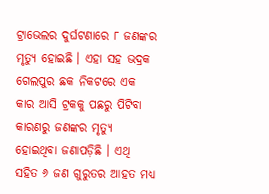ଟ୍ରାଭେଲର ଦୁର୍ଘଟଣାରେ ୮ ଜଣଙ୍କର ମୃତ୍ୟୁ ହୋଇଛି । ଏହା ସହ ଭଦ୍ରକ ଗେଲପୁର ଛକ ନିକଟରେ ଏକ କାର ଆସି ଟ୍ରକକୁ ପଛରୁ ପିଟିବା କାରଣରୁ ଜଣଙ୍କର ମୃତ୍ୟୁ ହୋଇଥିବା ଜଣାପଡ଼ିଛି । ଏଥି ସହିତ ୬ ଜଣ ଗୁରୁତର ଆହତ ମଧ୍ୟ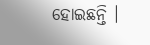ହୋଇଛନ୍ତି ।